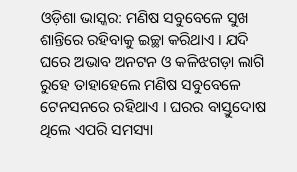ଓଡ଼ିଶା ଭାସ୍କର: ମଣିଷ ସବୁବେଳେ ସୁଖ ଶାନ୍ତିରେ ରହିବାକୁ ଇଚ୍ଛା କରିଥାଏ । ଯଦି ଘରେ ଅଭାବ ଅନଟନ ଓ କଳିଝଗଡ଼ା ଲାଗି ରୁହେ ତାହାହେଲେ ମଣିଷ ସବୁବେଳେ ଟେନସନରେ ରହିଥାଏ । ଘରର ବାସ୍ତୁଦୋଷ ଥିଲେ ଏପରି ସମସ୍ୟା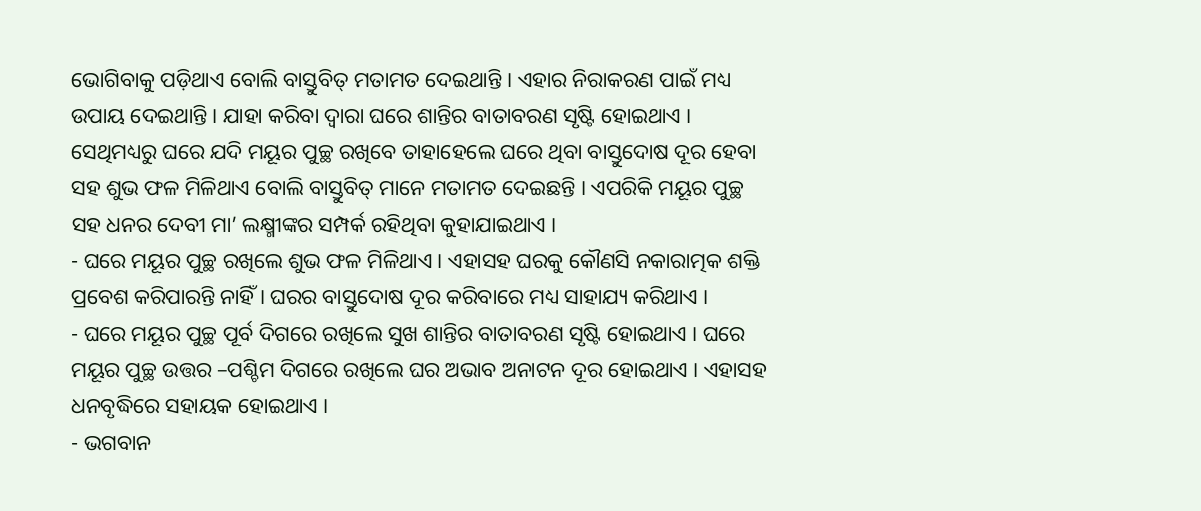ଭୋଗିବାକୁ ପଡ଼ିଥାଏ ବୋଲି ବାସ୍ତୁବିତ୍ ମତାମତ ଦେଇଥାନ୍ତି । ଏହାର ନିରାକରଣ ପାଇଁ ମଧ୍ୟ ଉପାୟ ଦେଇଥାନ୍ତି । ଯାହା କରିବା ଦ୍ୱାରା ଘରେ ଶାନ୍ତିର ବାତାବରଣ ସୃଷ୍ଟି ହୋଇଥାଏ । ସେଥିମଧ୍ୟରୁ ଘରେ ଯଦି ମୟୂର ପୁଚ୍ଛ ରଖିବେ ତାହାହେଲେ ଘରେ ଥିବା ବାସ୍ତୁଦୋଷ ଦୂର ହେବା ସହ ଶୁଭ ଫଳ ମିଳିଥାଏ ବୋଲି ବାସ୍ତୁବିତ୍ ମାନେ ମତାମତ ଦେଇଛନ୍ତି । ଏପରିକି ମୟୂର ପୁଚ୍ଛ ସହ ଧନର ଦେବୀ ମା’ ଲକ୍ଷ୍ମୀଙ୍କର ସମ୍ପର୍କ ରହିଥିବା କୁହାଯାଇଥାଏ ।
- ଘରେ ମୟୂର ପୁଚ୍ଛ ରଖିଲେ ଶୁଭ ଫଳ ମିଳିଥାଏ । ଏହାସହ ଘରକୁ କୌଣସି ନକାରାତ୍ମକ ଶକ୍ତି ପ୍ରବେଶ କରିପାରନ୍ତି ନାହିଁ । ଘରର ବାସ୍ତୁଦୋଷ ଦୂର କରିବାରେ ମଧ୍ୟ ସାହାଯ୍ୟ କରିଥାଏ ।
- ଘରେ ମୟୂର ପୁଚ୍ଛ ପୂର୍ବ ଦିଗରେ ରଖିଲେ ସୁଖ ଶାନ୍ତିର ବାତାବରଣ ସୃଷ୍ଟି ହୋଇଥାଏ । ଘରେ ମୟୂର ପୁଚ୍ଛ ଉତ୍ତର –ପଶ୍ଚିମ ଦିଗରେ ରଖିଲେ ଘର ଅଭାବ ଅନାଟନ ଦୂର ହୋଇଥାଏ । ଏହାସହ ଧନବୃଦ୍ଧିରେ ସହାୟକ ହୋଇଥାଏ ।
- ଭଗବାନ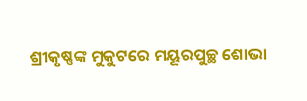ଶ୍ରୀକୃଷ୍ଣଙ୍କ ମୁକୁଟରେ ମୟୂରପୁଚ୍ଛ ଶୋଭା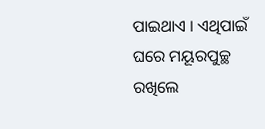ପାଇଥାଏ । ଏଥିପାଇଁ ଘରେ ମୟୂରପୁଚ୍ଛ ରଖିଲେ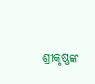ଶ୍ରୀକୃଷ୍ଣଙ୍କ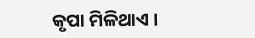କୃପା ମିଳିଥାଏ ।